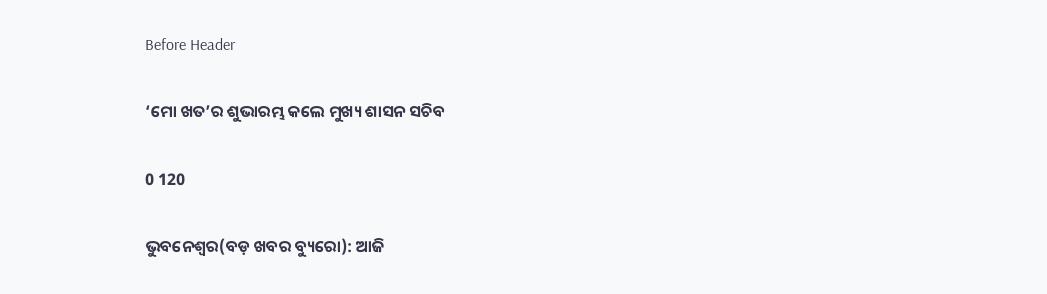Before Header

‘ମୋ ଖତ’ର ଶୁଭାରମ୍ଭ କଲେ ମୁଖ୍ୟ ଶାସନ ସଚିବ

0 120

ଭୁବନେଶ୍ୱର(ବଡ଼ ଖବର ବ୍ୟୁରୋ): ଆଜି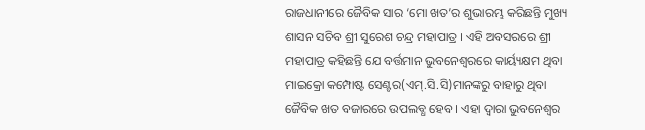ରାଜଧାନୀରେ ଜୈବିକ ସାର ‘ମୋ ଖତ’ର ଶୁଭାରମ୍ଭ କରିଛନ୍ତି ମୁଖ୍ୟ ଶାସନ ସଚିବ ଶ୍ରୀ ସୁରେଶ ଚନ୍ଦ୍ର ମହାପାତ୍ର । ଏହି ଅବସରରେ ଶ୍ରୀ ମହାପାତ୍ର କହିଛନ୍ତି ଯେ ବର୍ତ୍ତମାନ ଭୁବନେଶ୍ୱରରେ କାର୍ୟ୍ୟକ୍ଷମ ଥିବା ମାଇକ୍ରୋ କମ୍ପୋଷ୍ଟ ସେଣ୍ଟର(ଏମ୍‌.ସି.ସି)ମାନଙ୍କରୁ ବାହାରୁ ଥିବା ଜୈବିକ ଖତ ବଜାରରେ ଉପଲବ୍ଧ ହେବ । ଏହା ଦ୍ୱାରା ଭୁବନେଶ୍ୱର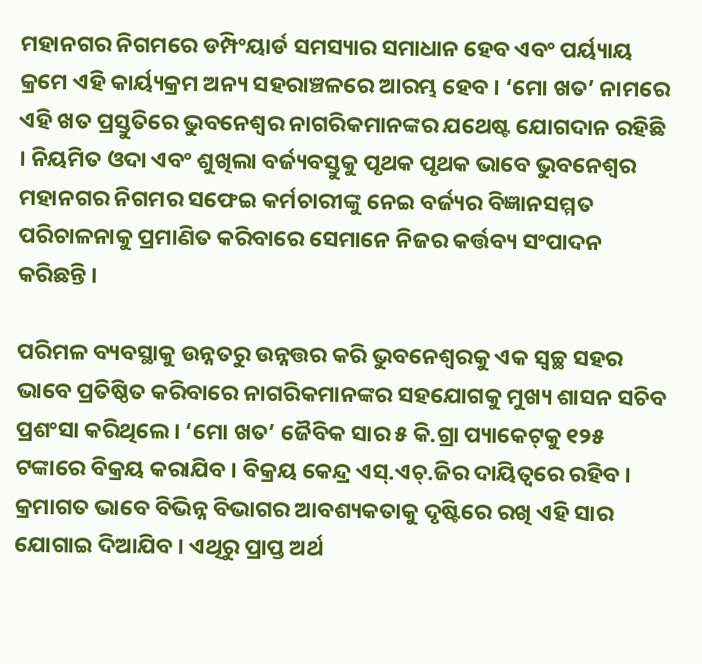ମହାନଗର ନିଗମରେ ଡମ୍ପିଂୟାର୍ଡ ସମସ୍ୟାର ସମାଧାନ ହେବ ଏବଂ ପର୍ୟ୍ୟାୟ କ୍ରମେ ଏହି କାର୍ୟ୍ୟକ୍ରମ ଅନ୍ୟ ସହରାଞ୍ଚଳରେ ଆରମ୍ଭ ହେବ । ‘ମୋ ଖତ’ ନାମରେ ଏହି ଖତ ପ୍ରସ୍ତୁତିରେ ଭୁବନେଶ୍ୱର ନାଗରିକମାନଙ୍କର ଯଥେଷ୍ଟ ଯୋଗଦାନ ରହିଛି । ନିୟମିତ ଓଦା ଏବଂ ଶୁଖିଲା ବର୍ଜ୍ୟବସ୍ତୁକୁ ପୃଥକ ପୃଥକ ଭାବେ ଭୁବନେଶ୍ୱର ମହାନଗର ନିଗମର ସଫେଇ କର୍ମଚାରୀଙ୍କୁ ନେଇ ବର୍ଜ୍ୟର ବିଜ୍ଞାନସମ୍ମତ ପରିଚାଳନାକୁ ପ୍ରମାଣିତ କରିବାରେ ସେମାନେ ନିଜର କର୍ତ୍ତବ୍ୟ ସଂପାଦନ କରିଛନ୍ତି ।

ପରିମଳ ବ୍ୟବସ୍ଥାକୁ ଉନ୍ନତରୁ ଉନ୍ନତ୍ତର କରି ଭୁବନେଶ୍ୱରକୁ ଏକ ସ୍ୱଚ୍ଛ ସହର ଭାବେ ପ୍ରତିଷ୍ଠିତ କରିବାରେ ନାଗରିକମାନଙ୍କର ସହଯୋଗକୁ ମୁଖ୍ୟ ଶାସନ ସଚିବ ପ୍ରଶଂସା କରିଥିଲେ । ‘ମୋ ଖତ’ ଜୈବିକ ସାର ୫ କି.ଗ୍ରା ପ୍ୟାକେଟ୍‌କୁ ୧୨୫ ଟଙ୍କାରେ ବିକ୍ରୟ କରାଯିବ । ବିକ୍ରୟ କେନ୍ଦ୍ର ଏସ୍‌.ଏଚ୍‌.ଜିର ଦାୟିତ୍ୱରେ ରହିବ । କ୍ରମାଗତ ଭାବେ ବିଭିନ୍ନ ବିଭାଗର ଆବଶ୍ୟକତାକୁ ଦୃଷ୍ଟିରେ ରଖି ଏହି ସାର ଯୋଗାଇ ଦିଆଯିବ । ଏଥିରୁ ପ୍ରାପ୍ତ ଅର୍ଥ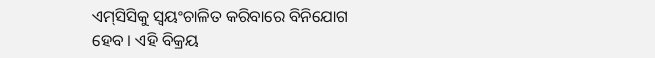ଏମ୍‌ସିସିକୁ ସ୍ୱୟଂଚାଳିତ କରିବାରେ ବିନିଯୋଗ ହେବ । ଏହି ବିକ୍ରୟ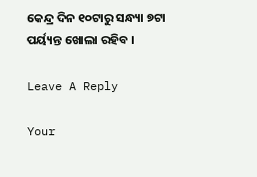କେନ୍ଦ୍ର ଦିନ ୧୦ଟାରୁ ସନ୍ଧ୍ୟା ୭ଟା ପର୍ୟ୍ୟନ୍ତ ଖୋଲା ରହିବ ।

Leave A Reply

Your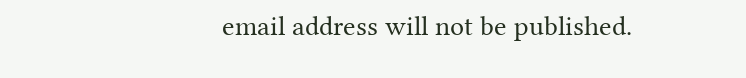email address will not be published.